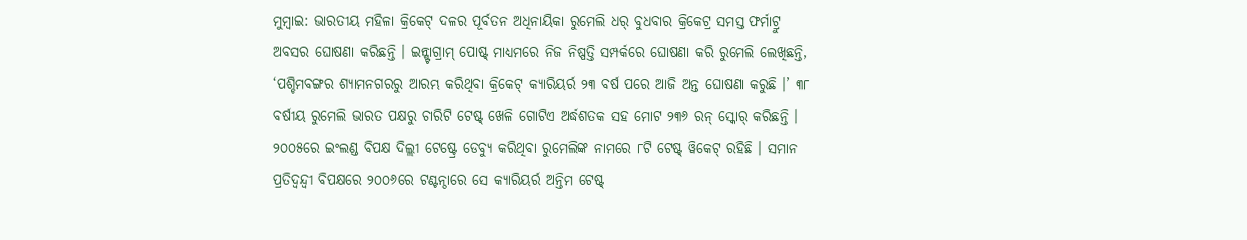ମୁମ୍ବାଇ: ଭାରତୀୟ ମହିଳା କ୍ରିକେଟ୍ ଦଳର ପୂର୍ବତନ ଅଧିନାୟିକା ରୁମେଲି ଧର୍ ବୁଧବାର କ୍ରିକେଟ୍ର ସମସ୍ତ ଫର୍ମାଟ୍ରୁ ଅବସର ଘୋଷଣା କରିଛନ୍ତି । ଇନ୍ଷ୍ଟାଗ୍ରାମ୍ ପୋଷ୍ଟ୍ ମାଧ୍ୟମରେ ନିଜ ନିଷ୍ପତ୍ତି ସମ୍ପର୍କରେ ଘୋଷଣା କରି ରୁମେଲି ଲେଖିଛନ୍ତି, ‘ପଶ୍ଚିମବଙ୍ଗର ଶ୍ୟାମନଗରରୁ ଆରମ୍ଭ କରିଥିବା କ୍ରିକେଟ୍ କ୍ୟାରିୟର୍ର ୨୩ ବର୍ଷ ପରେ ଆଜି ଅନ୍ତ ଘୋଷଣା କରୁଛି ।’ ୩୮ ବର୍ଷୀୟ ରୁମେଲି ଭାରତ ପକ୍ଷରୁ ଚାରିଟି ଟେଷ୍ଟ୍ ଖେଳି ଗୋଟିଏ ଅର୍ଦ୍ଧଶତକ ସହ ମୋଟ ୨୩୬ ରନ୍ ସ୍କୋର୍ କରିଛନ୍ତି । ୨୦୦୫ରେ ଇଂଲଣ୍ଡ ବିପକ୍ଷ ଦିଲ୍ଲୀ ଟେଷ୍ଟ୍ରେ ଡେବ୍ୟୁ କରିଥିବା ରୁମେଲିଙ୍କ ନାମରେ ୮ଟି ଟେଷ୍ଟ୍ ୱିକେଟ୍ ରହିଛି । ସମାନ ପ୍ରତିଦ୍ୱନ୍ଦ୍ୱୀ ବିପକ୍ଷରେ ୨୦୦୬ରେ ଟଣ୍ଟନ୍ଠାରେ ସେ କ୍ୟାରିୟର୍ର ଅନ୍ତିମ ଟେଷ୍ଟ୍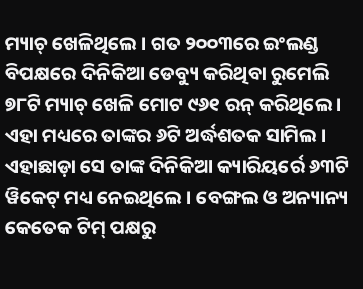ମ୍ୟାଚ୍ ଖେଳିଥିଲେ । ଗତ ୨୦୦୩ରେ ଇଂଲଣ୍ଡ ବିପକ୍ଷରେ ଦିନିକିଆ ଡେବ୍ୟୁ କରିଥିବା ରୁମେଲି ୭୮ଟି ମ୍ୟାଚ୍ ଖେଳି ମୋଟ ୯୬୧ ରନ୍ କରିଥିଲେ । ଏହା ମଧ୍ୟରେ ତାଙ୍କର ୬ଟି ଅର୍ଦ୍ଧଶତକ ସାମିଲ ।
ଏହାଛାଡ଼ା ସେ ତାଙ୍କ ଦିନିକିଆ କ୍ୟାରିୟର୍ରେ ୬୩ଟି ୱିକେଟ୍ ମଧ୍ୟ ନେଇଥିଲେ । ବେଙ୍ଗଲ ଓ ଅନ୍ୟାନ୍ୟ କେତେକ ଟିମ୍ ପକ୍ଷରୁ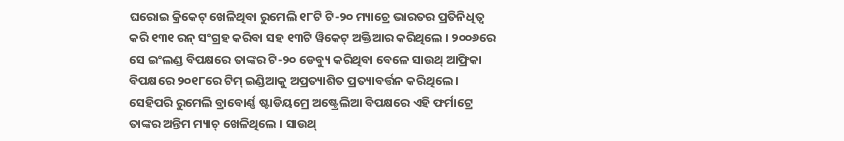ଘରୋଇ କ୍ରିକେଟ୍ ଖେଳିଥିବା ରୁମେଲି ୧୮ଟି ଟି-୨୦ ମ୍ୟାଚ୍ରେ ଭାରତର ପ୍ରତିନିଧିତ୍ୱ କରି ୧୩୧ ରନ୍ ସଂଗ୍ରହ କରିବା ସହ ୧୩ଟି ୱିକେଟ୍ ଅକ୍ତିଆର କରିଥିଲେ । ୨୦୦୬ରେ ସେ ଇଂଲଣ୍ଡ ବିପକ୍ଷରେ ତାଙ୍କର ଟି-୨୦ ଡେବ୍ୟୁ କରିଥିବା ବେଳେ ସାଉଥ୍ ଆଫ୍ରିକା ବିପକ୍ଷରେ ୨୦୧୮ରେ ଟିମ୍ ଇଣ୍ଡିଆକୁ ଅପ୍ରତ୍ୟାଶିତ ପ୍ରତ୍ୟାବର୍ତ୍ତନ କରିଥିଲେ ।
ସେହିପରି ରୁମେଲି ବ୍ରାବୋର୍ଣ୍ଣ ଷ୍ଟାଡିୟମ୍ରେ ଅଷ୍ଟ୍ରେଲିଆ ବିପକ୍ଷରେ ଏହି ଫର୍ମାଟ୍ରେ ତାଙ୍କର ଅନ୍ତିମ ମ୍ୟାଚ୍ ଖେଳିଥିଲେ । ସାଉଥ୍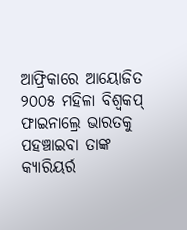ଆଫ୍ରିକାରେ ଆୟୋଜିତ ୨୦୦୫ ମହିଳା ବିଶ୍ୱକପ୍ ଫାଇନାଲ୍ରେ ଭାରତକୁ ପହଞ୍ଚାଇବା ତାଙ୍କ କ୍ୟାରିୟର୍ର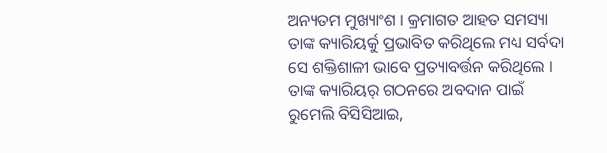ଅନ୍ୟତମ ମୁଖ୍ୟାଂଶ । କ୍ରମାଗତ ଆହତ ସମସ୍ୟା ତାଙ୍କ କ୍ୟାରିୟର୍କୁ ପ୍ରଭାବିତ କରିଥିଲେ ମଧ୍ୟ ସର୍ବଦା ସେ ଶକ୍ତିଶାଳୀ ଭାବେ ପ୍ରତ୍ୟାବର୍ତ୍ତନ କରିଥିଲେ । ତାଙ୍କ କ୍ୟାରିୟର୍ ଗଠନରେ ଅବଦାନ ପାଇଁ ରୁମେଲି ବିସିସିଆଇ,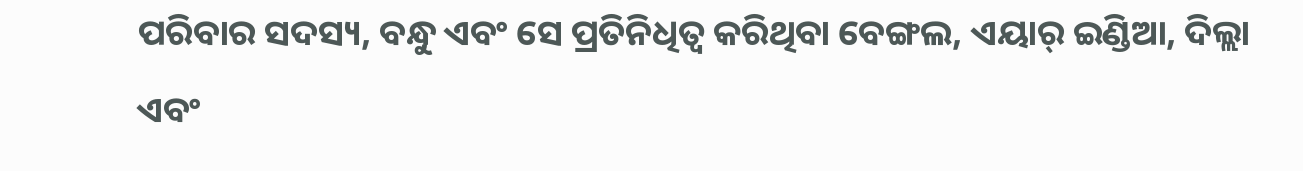ପରିବାର ସଦସ୍ୟ, ବନ୍ଧୁ ଏବଂ ସେ ପ୍ରତିନିଧିତ୍ୱ କରିଥିବା ବେଙ୍ଗଲ, ଏୟାର୍ ଇଣ୍ଡିଆ, ଦିଲ୍ଲା ଏବଂ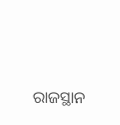ରାଜସ୍ଥାନ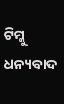ଟିମ୍କୁ ଧନ୍ୟବାଦ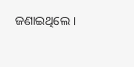ଜଣାଇଥିଲେ ।